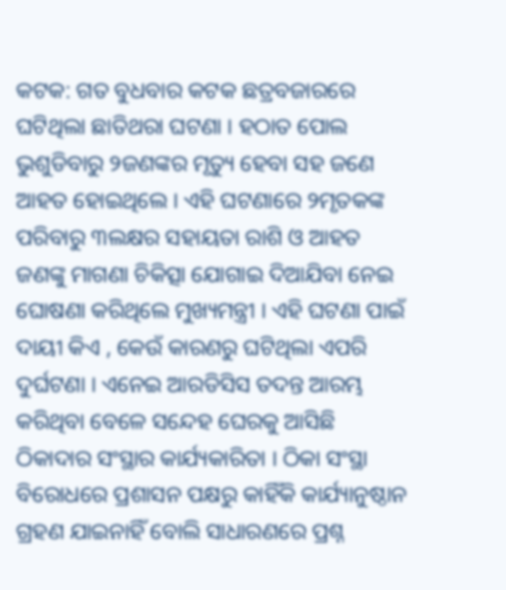କଟକ: ଗତ ବୁଧବାର କଟକ ଛତ୍ରବଜାରରେ ଘଟିଥିଲା ଛାତିଥରା ଘଟଣା । ହଠାତ ପୋଲ ଭୁଶୁଡିବାରୁ ୨ଜଣଙ୍କର ମୃତ୍ୟୁ ହେବା ସହ ଜଣେ ଆହତ ହୋଇଥିଲେ । ଏହି ଘଟଣାରେ ୨ମୃତକଙ୍କ ପରିବାରୁ ୩ଲକ୍ଷର ସହାୟତା ରାଶି ଓ ଆହତ ଜଣଙ୍କୁ ମାଗଣା ଚିକିତ୍ସା ଯୋଗାଇ ଦିଆଯିବା ନେଇ ଘୋଷଣା କରିଥିଲେ ମୁଖ୍ୟମନ୍ତ୍ରୀ । ଏହି ଘଟଣା ପାଇଁ ଦାୟୀ କିଏ , କେଉଁ କାରଣରୁ ଘଟିଥିଲା ଏପରି ଦୁର୍ଘଟଣା । ଏନେଇ ଆରଡିସିସ ତଦନ୍ତ ଆରମ୍ଭ କରିଥିବା ବେଳେ ସନ୍ଦେହ ଘେରକୁ ଆସିଛି ଠିକାଦାର ସଂସ୍ଥାର କାର୍ଯ୍ୟକାରିତା । ଠିକା ସଂସ୍ଥା ବିରୋଧରେ ପ୍ରଶାସନ ପକ୍ଷରୁ କାହିଁକି କାର୍ଯ୍ୟାନୁଷ୍ଠାନ ଗ୍ରହଣ ଯାଇନାହିଁ ବୋଲି ସାଧାରଣରେ ପ୍ରଶ୍ନ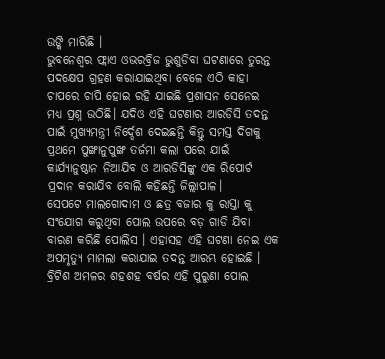ଉଙ୍କି ମାରିଛି ।
ଭୁବନେଶ୍ବର ଫ୍ଲାଏ ଓଭରବ୍ରିଜ ଭୁଶୁଡିବା ଘଟଣାରେ ତୁରନ୍ତ ପଦକ୍ଷେପ ଗ୍ରହଣ କରାଯାଇଥିବା ବେଳେ ଏଠି କାହା ଚାପରେ ଚାପି ହୋଇ ରହି ଯାଇଛି ପ୍ରଶାସନ ସେନେଇ ମଧ୍ୟ ପ୍ରଶ୍ନ ଉଠିଛି। ଯଦିଓ ଏହି ଘଟଣାର ଆରଡିସି ତଦନ୍ତ ପାଇଁ ମୁଖ୍ୟମନ୍ତ୍ରୀ ନିର୍ଦ୍ଦେଶ ଦେଇଛନ୍ତି କିନ୍ତୁ ସମସ୍ତ ଦିଗକୁ ପ୍ରଥମେ ପୁଙ୍ଖାନୁପୁଙ୍ଖ ତର୍ଜମା କଲା ପରେ ଯାଇଁ କାର୍ଯ୍ୟାନୁଷ୍ଠାନ ନିଆଯିବ ଓ ଆରଡିସିଙ୍କୁ ଏକ ରିପୋର୍ଟ ପ୍ରଦାନ କରାଯିବ ବୋଲି କହିଛନ୍ତି ଜିଲ୍ଲାପାଳ।
ସେପଟେ ମାଲଗୋଦାମ ଓ ଛତ୍ର ବଜାର କୁ ରାସ୍ତା କୁ ସଂଯୋଗ କରୁଥିବା ପୋଲ ଉପରେ ବଡ଼ ଗାଡି ଯିବା ବାରଣ କରିଛି ପୋଲିସ । ଏହାସହ ଏହି ଘଟଣା ନେଇ ଏକ ଅପମୃତ୍ୟୁ ମାମଲା କରାଯାଇ ତଦନ୍ତ ଆରମ୍ଭ ହୋଇଛି । ବ୍ରିଟିଶ ଅମଳର ଶହଶହ ବର୍ଷର ଏହି ପୁରୁଣା ପୋଲ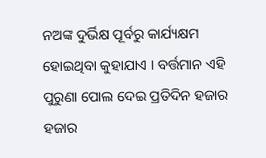ନଅଙ୍କ ଦୁର୍ଭିକ୍ଷ ପୂର୍ବରୁ କାର୍ଯ୍ୟକ୍ଷମ ହୋଇଥିବା କୁହାଯାଏ । ବର୍ତ୍ତମାନ ଏହି ପୁରୁଣା ପୋଲ ଦେଇ ପ୍ରତିଦିନ ହଜାର ହଜାର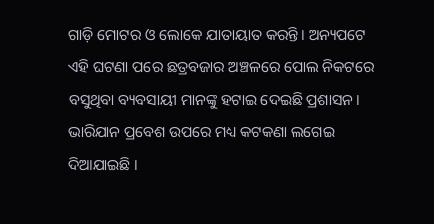ଗାଡ଼ି ମୋଟର ଓ ଲୋକେ ଯାତାୟାତ କରନ୍ତି। ଅନ୍ୟପଟେ ଏହି ଘଟଣା ପରେ ଛତ୍ରବଜାର ଅଞ୍ଚଳରେ ପୋଲ ନିକଟରେ ବସୁଥିବା ବ୍ୟବସାୟୀ ମାନଙ୍କୁ ହଟାଇ ଦେଇଛି ପ୍ରଶାସନ। ଭାରିଯାନ ପ୍ରବେଶ ଉପରେ ମଧ୍ୟ କଟକଣା ଲଗେଇ ଦିଆଯାଇଛି ।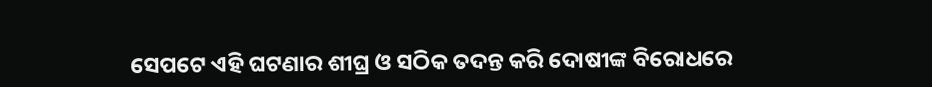ସେପଟେ ଏହି ଘଟଣାର ଶୀଘ୍ର ଓ ସଠିକ ତଦନ୍ତ କରି ଦୋଷୀଙ୍କ ବିରୋଧରେ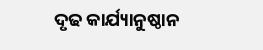ଦୃଢ କାର୍ଯ୍ୟାନୁଷ୍ଠାନ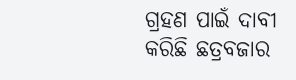ଗ୍ରହଣ ପାଇଁ ଦାବୀ କରିଛି ଛତ୍ରବଜାର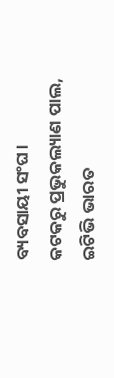ବ୍ୟବସାୟୀ ସଂଘ।
କଟକରୁ ପ୍ରଭୁକଲ୍ୟାଣ ପାଲ, ଇଟିଭି ଭାରତ